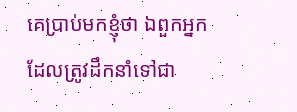គេប្រាប់មកខ្ញុំថា ឯពួកអ្នកដែលត្រូវដឹកនាំទៅជា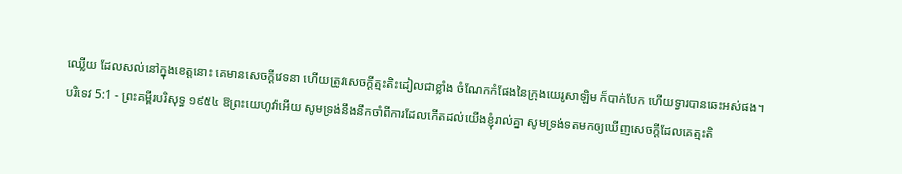ឈ្លើយ ដែលសល់នៅក្នុងខេត្តនោះ គេមានសេចក្ដីវេទនា ហើយត្រូវសេចក្ដីត្មះតិះដៀលជាខ្លាំង ចំណែកកំផែងនៃក្រុងយេរូសាឡិម ក៏បាក់បែក ហើយទ្វារបានឆេះអស់ផង។
បរិទេវ 5:1 - ព្រះគម្ពីរបរិសុទ្ធ ១៩៥៤ ឱព្រះយេហូវ៉ាអើយ សូមទ្រង់នឹងនឹកចាំពីការដែលកើតដល់យើងខ្ញុំរាល់គ្នា សូមទ្រង់ទតមកឲ្យឃើញសេចក្ដីដែលគេត្មះតិ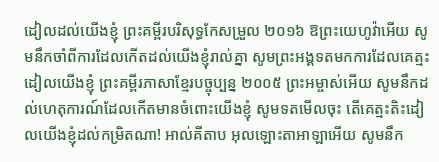ដៀលដល់យើងខ្ញុំ ព្រះគម្ពីរបរិសុទ្ធកែសម្រួល ២០១៦ ឱព្រះយេហូវ៉ាអើយ សូមនឹកចាំពីការដែលកើតដល់យើងខ្ញុំរាល់គ្នា សូមព្រះអង្គទតមកការដែលគេត្មះដៀលយើងខ្ញុំ ព្រះគម្ពីរភាសាខ្មែរបច្ចុប្បន្ន ២០០៥ ព្រះអម្ចាស់អើយ សូមនឹកដល់ហេតុការណ៍ដែលកើតមានចំពោះយើងខ្ញុំ សូមទតមើលចុះ តើគេត្មះតិះដៀលយើងខ្ញុំដល់កម្រិតណា! អាល់គីតាប អុលឡោះតាអាឡាអើយ សូមនឹក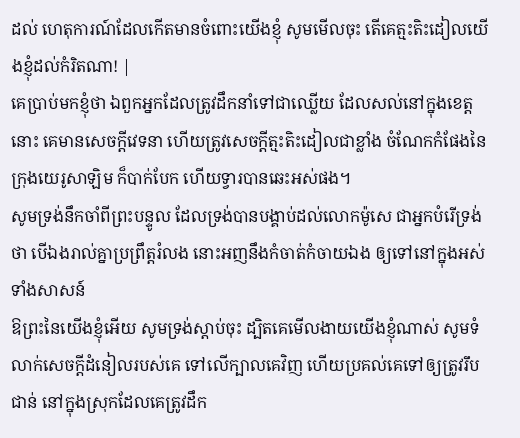ដល់ ហេតុការណ៍ដែលកើតមានចំពោះយើងខ្ញុំ សូមមើលចុះ តើគេត្មះតិះដៀលយើងខ្ញុំដល់កំរិតណា! |
គេប្រាប់មកខ្ញុំថា ឯពួកអ្នកដែលត្រូវដឹកនាំទៅជាឈ្លើយ ដែលសល់នៅក្នុងខេត្តនោះ គេមានសេចក្ដីវេទនា ហើយត្រូវសេចក្ដីត្មះតិះដៀលជាខ្លាំង ចំណែកកំផែងនៃក្រុងយេរូសាឡិម ក៏បាក់បែក ហើយទ្វារបានឆេះអស់ផង។
សូមទ្រង់នឹកចាំពីព្រះបន្ទូល ដែលទ្រង់បានបង្គាប់ដល់លោកម៉ូសេ ជាអ្នកបំរើទ្រង់ថា បើឯងរាល់គ្នាប្រព្រឹត្តរំលង នោះអញនឹងកំចាត់កំចាយឯង ឲ្យទៅនៅក្នុងអស់ទាំងសាសន៍
ឱព្រះនៃយើងខ្ញុំអើយ សូមទ្រង់ស្តាប់ចុះ ដ្បិតគេមើលងាយយើងខ្ញុំណាស់ សូមទំលាក់សេចក្ដីដំនៀលរបស់គេ ទៅលើក្បាលគេវិញ ហើយប្រគល់គេទៅឲ្យត្រូវរឹបជាន់ នៅក្នុងស្រុកដែលគេត្រូវដឹក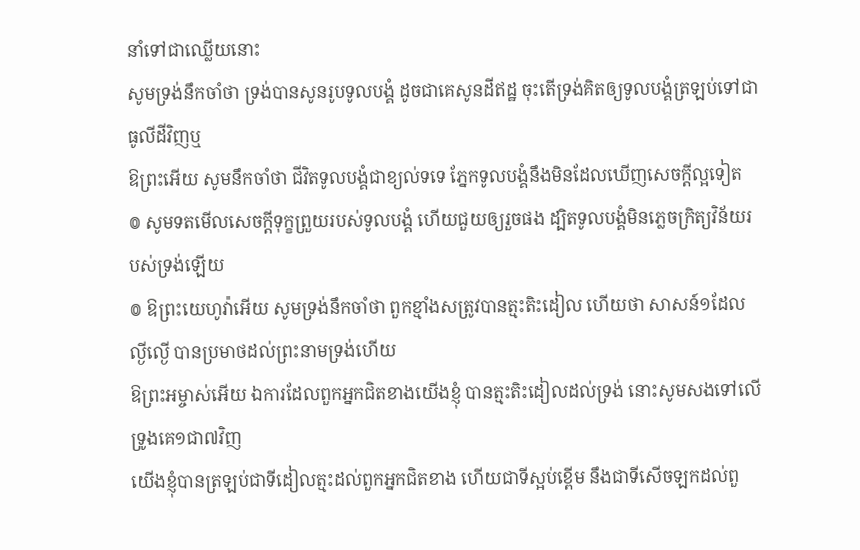នាំទៅជាឈ្លើយនោះ
សូមទ្រង់នឹកចាំថា ទ្រង់បានសូនរូបទូលបង្គំ ដូចជាគេសូនដីឥដ្ឋ ចុះតើទ្រង់គិតឲ្យទូលបង្គំត្រឡប់ទៅជាធូលីដីវិញឬ
ឱព្រះអើយ សូមនឹកចាំថា ជីវិតទូលបង្គំជាខ្យល់ទទេ ភ្នែកទូលបង្គំនឹងមិនដែលឃើញសេចក្ដីល្អទៀត
៙ សូមទតមើលសេចក្ដីទុក្ខព្រួយរបស់ទូលបង្គំ ហើយជួយឲ្យរួចផង ដ្បិតទូលបង្គំមិនភ្លេចក្រិត្យវិន័យរបស់ទ្រង់ឡើយ
៙ ឱព្រះយេហូវ៉ាអើយ សូមទ្រង់នឹកចាំថា ពួកខ្មាំងសត្រូវបានត្មះតិះដៀល ហើយថា សាសន៍១ដែលល្ងីល្ងើ បានប្រមាថដល់ព្រះនាមទ្រង់ហើយ
ឱព្រះអម្ចាស់អើយ ឯការដែលពួកអ្នកជិតខាងយើងខ្ញុំ បានត្មះតិះដៀលដល់ទ្រង់ នោះសូមសងទៅលើទ្រូងគេ១ជា៧វិញ
យើងខ្ញុំបានត្រឡប់ជាទីដៀលត្មះដល់ពួកអ្នកជិតខាង ហើយជាទីស្អប់ខ្ពើម នឹងជាទីសើចឡកដល់ពួ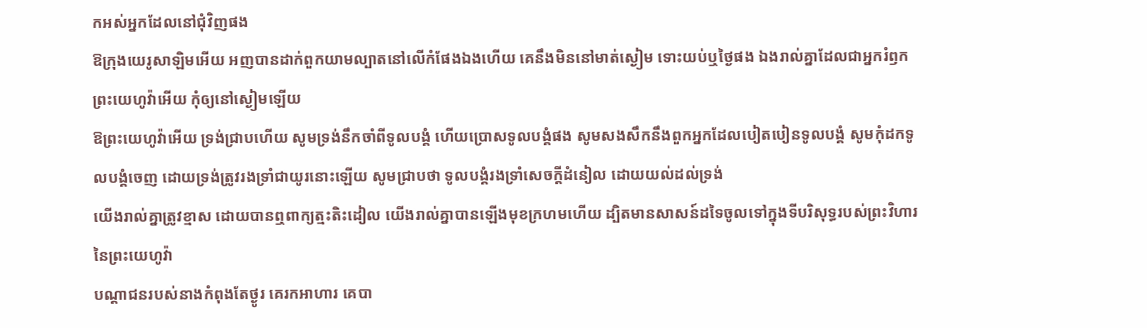កអស់អ្នកដែលនៅជុំវិញផង
ឱក្រុងយេរូសាឡិមអើយ អញបានដាក់ពួកយាមល្បាតនៅលើកំផែងឯងហើយ គេនឹងមិននៅមាត់ស្ងៀម ទោះយប់ឬថ្ងៃផង ឯងរាល់គ្នាដែលជាអ្នករំឭកព្រះយេហូវ៉ាអើយ កុំឲ្យនៅស្ងៀមឡើយ
ឱព្រះយេហូវ៉ាអើយ ទ្រង់ជ្រាបហើយ សូមទ្រង់នឹកចាំពីទូលបង្គំ ហើយប្រោសទូលបង្គំផង សូមសងសឹកនឹងពួកអ្នកដែលបៀតបៀនទូលបង្គំ សូមកុំដកទូលបង្គំចេញ ដោយទ្រង់ត្រូវរងទ្រាំជាយូរនោះឡើយ សូមជ្រាបថា ទូលបង្គំរងទ្រាំសេចក្ដីដំនៀល ដោយយល់ដល់ទ្រង់
យើងរាល់គ្នាត្រូវខ្មាស ដោយបានឮពាក្យត្មះតិះដៀល យើងរាល់គ្នាបានឡើងមុខក្រហមហើយ ដ្បិតមានសាសន៍ដទៃចូលទៅក្នុងទីបរិសុទ្ធរបស់ព្រះវិហារនៃព្រះយេហូវ៉ា
បណ្តាជនរបស់នាងកំពុងតែថ្ងូរ គេរកអាហារ គេបា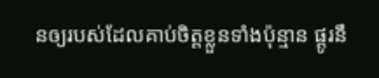នឲ្យរបស់ដែលគាប់ចិត្តខ្លួនទាំងប៉ុន្មាន ផ្តូរនឹ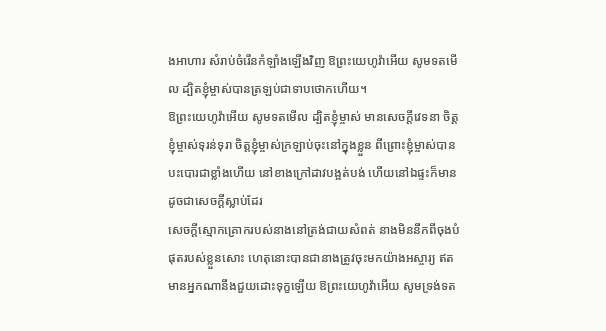ងអាហារ សំរាប់ចំរើនកំឡាំងឡើងវិញ ឱព្រះយេហូវ៉ាអើយ សូមទតមើល ដ្បិតខ្ញុំម្ចាស់បានត្រឡប់ជាទាបថោកហើយ។
ឱព្រះយេហូវ៉ាអើយ សូមទតមើល ដ្បិតខ្ញុំម្ចាស់ មានសេចក្ដីវេទនា ចិត្តខ្ញុំម្ចាស់ទុរន់ទុរា ចិត្តខ្ញុំម្ចាស់ក្រឡាប់ចុះនៅក្នុងខ្លួន ពីព្រោះខ្ញុំម្ចាស់បានបះបោរជាខ្លាំងហើយ នៅខាងក្រៅដាវបង្អត់បង់ ហើយនៅឯផ្ទះក៏មានដូចជាសេចក្ដីស្លាប់ដែរ
សេចក្ដីស្មោកគ្រោករបស់នាងនៅត្រង់ជាយសំពត់ នាងមិននឹកពីចុងបំផុតរបស់ខ្លួនសោះ ហេតុនោះបានជានាងត្រូវចុះមកយ៉ាងអស្ចារ្យ ឥតមានអ្នកណានឹងជួយដោះទុក្ខឡើយ ឱព្រះយេហូវ៉ាអើយ សូមទ្រង់ទត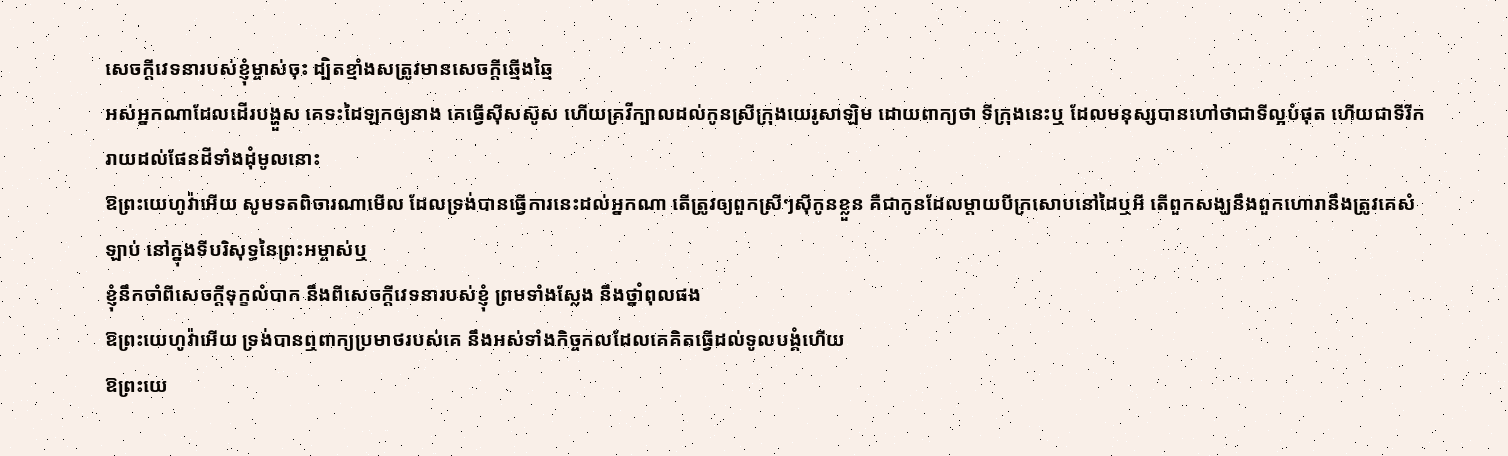សេចក្ដីវេទនារបស់ខ្ញុំម្ចាស់ចុះ ដ្បិតខ្មាំងសត្រូវមានសេចក្ដីឆ្មើងឆ្មៃ
អស់អ្នកណាដែលដើរបង្ហួស គេទះដៃឡកឲ្យនាង គេធ្វើស៊ីសស៊ូស ហើយគ្រវីក្បាលដល់កូនស្រីក្រុងយេរូសាឡិម ដោយពាក្យថា ទីក្រុងនេះឬ ដែលមនុស្សបានហៅថាជាទីល្អបំផុត ហើយជាទីរីករាយដល់ផែនដីទាំងដុំមូលនោះ
ឱព្រះយេហូវ៉ាអើយ សូមទតពិចារណាមើល ដែលទ្រង់បានធ្វើការនេះដល់អ្នកណា តើត្រូវឲ្យពួកស្រីៗស៊ីកូនខ្លួន គឺជាកូនដែលម្តាយបីក្រសោបនៅដៃឬអី តើពួកសង្ឃនឹងពួកហោរានឹងត្រូវគេសំឡាប់ នៅក្នុងទីបរិសុទ្ធនៃព្រះអម្ចាស់ឬ
ខ្ញុំនឹកចាំពីសេចក្ដីទុក្ខលំបាក នឹងពីសេចក្ដីវេទនារបស់ខ្ញុំ ព្រមទាំងស្លែង នឹងថ្នាំពុលផង
ឱព្រះយេហូវ៉ាអើយ ទ្រង់បានឮពាក្យប្រមាថរបស់គេ នឹងអស់ទាំងកិច្ចកលដែលគេគិតធ្វើដល់ទូលបង្គំហើយ
ឱព្រះយេ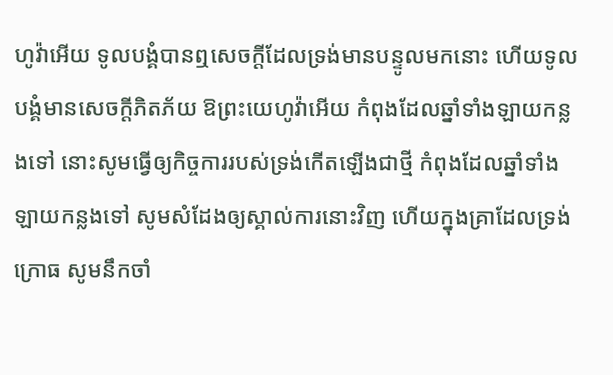ហូវ៉ាអើយ ទូលបង្គំបានឮសេចក្ដីដែលទ្រង់មានបន្ទូលមកនោះ ហើយទូលបង្គំមានសេចក្ដីភិតភ័យ ឱព្រះយេហូវ៉ាអើយ កំពុងដែលឆ្នាំទាំងឡាយកន្លងទៅ នោះសូមធ្វើឲ្យកិច្ចការរបស់ទ្រង់កើតឡើងជាថ្មី កំពុងដែលឆ្នាំទាំងឡាយកន្លងទៅ សូមសំដែងឲ្យស្គាល់ការនោះវិញ ហើយក្នុងគ្រាដែលទ្រង់ក្រោធ សូមនឹកចាំ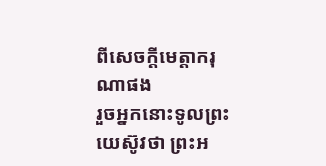ពីសេចក្ដីមេត្តាករុណាផង
រួចអ្នកនោះទូលព្រះយេស៊ូវថា ព្រះអ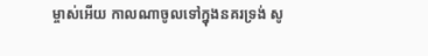ម្ចាស់អើយ កាលណាចូលទៅក្នុងនគរទ្រង់ សូ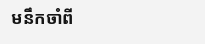មនឹកចាំពី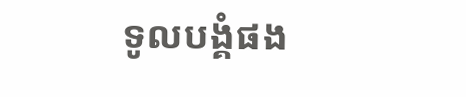ទូលបង្គំផង